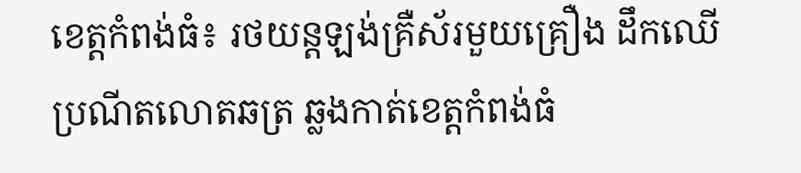ខេត្តកំពង់ធំ៖ រថយន្ដឡង់គ្រឺស័រមួយគ្រឿង ដឹកឈើប្រណីតលោតឆត្រ ឆ្លងកាត់ខេត្តកំពង់ធំ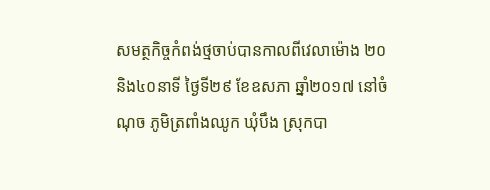សមត្ថកិច្ចកំពង់ថ្មចាប់បានកាលពីវេលាម៉ោង ២០ និង៤០នាទី ថ្ងៃទី២៩ ខែឧសភា ឆ្នាំ២០១៧ នៅចំណុច ភូមិត្រពាំងឈូក ឃុំបឹង ស្រុកបា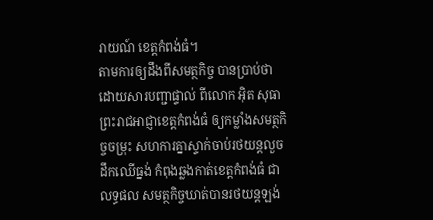រាយណ៍ ខេត្តកំពង់ធំ។
តាមការឲ្យដឹងពីសមត្ថកិច្ច បានប្រាប់ថា ដោយសារបញ្ជាផ្ទាល់ ពីលោក អ៊ិត សុធា ព្រះរាជអាជ្ញាខេត្តកំពង់ធំ ឲ្យកម្លាំងសមត្ថកិច្ចចម្រុះ សហការគ្នាស្ទាក់ចាប់រថយន្ដលួចដឹកឈើធ្នង់ កំពុងឆ្លងកាត់ខេត្តកំពង់ធំ ជាលទ្ធផល សមត្ថកិច្ចឃាត់បានរថយន្ដឡង់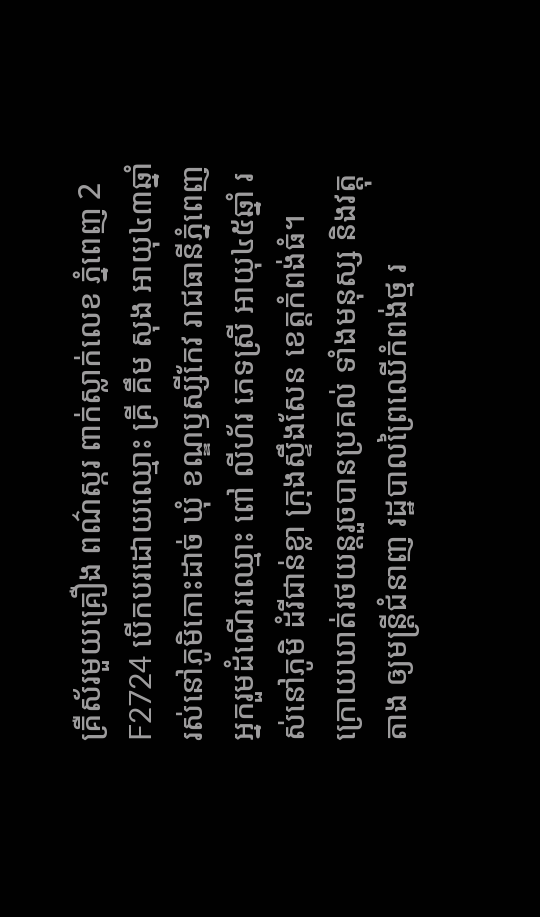គ្រឺស័រមួយគ្រឿង ពណ៌ស្ករ ពាក់ស្លាក់លេខ ភ្នំពេញ 2 F2724 បើកបរដោយឈ្មោះ គ្រី គឹម សុង អាយុ៤៣ឆ្នាំ រស់នៅភូមិកោះដាច់ ឃុំ ខណ្ឌឫស្សីកែវ រាជធានីភ្នំពេញ អ្នករួមដំណើរឈ្មោះ ពៅ លីហ័រ ភេទស្រី អាយុ៤៥ឆ្នាំ រស់នៅភូមិ ដំរីជាន់ខ្លា ក្រុងស្ទឹងសែន ខេត្តកំពង់ធំ។
ក្រោយឃាត់រថយន្ដរួចបានប្រគល់ ទាំងមនុស្ស និងវត្តុតាង ឲ្យមន្រ្ដីជំនាញ រដ្ឋបាលព្រៃឈើកំពង់ថ្ម រ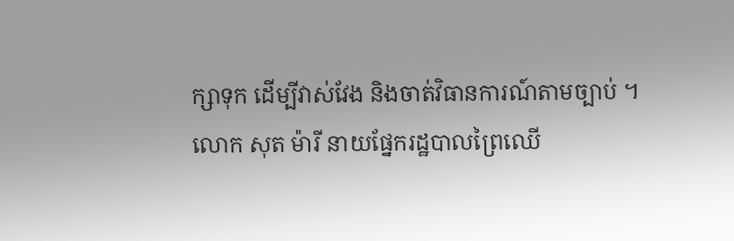ក្សាទុក ដើម្បីវាស់វែង និងចាត់វិធានការណ៍តាមច្បាប់ ។
លោក សុត ម៉ារី នាយផ្នែករដ្ឋបាលព្រៃឈើ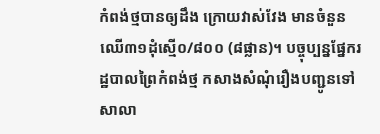កំពង់ថ្មបានឲ្យដឹង ក្រោយវាស់វែង មានចំនួនឈើ៣១ដុំស្មើ០/៨០០ (៨ផ្លាន)។ បច្ចុប្បន្នផ្នែករដ្ឋបាលព្រៃកំពង់ថ្ម កសាងសំណុំរឿងបញ្ជូនទៅសាលា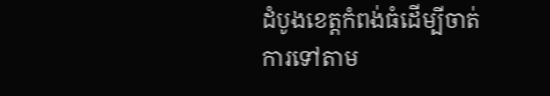ដំបូងខេត្តកំពង់ធំដើម្បីចាត់ការទៅតាម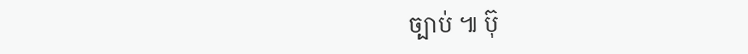ច្បាប់ ៕ ប៊ុ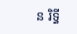ន រិទ្ធី